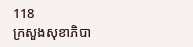118
ក្រសួងសុខាភិបា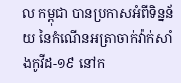ល កម្ពុជា បានប្រកាសអំពីទិន្នន័យ នៃកំណេីនអត្រាចាក់វ៉ាក់សាំងកូវីដ-១៩ នៅក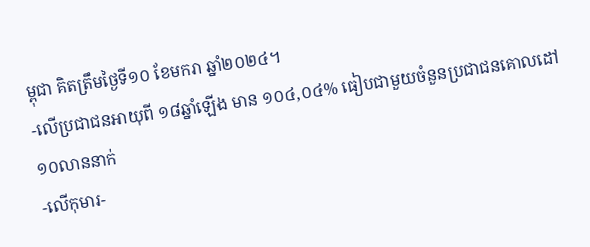ម្ពុជា គិតត្រឹមថ្ងៃទី១០ ខែមករា ឆ្នាំ២០២៤។
-លើប្រជាជនអាយុពី ១៨ឆ្នាំឡើង មាន ១០៤,០៤% ធៀបជាមួយចំនួនប្រជាជនគោលដៅ ១០លាននាក់
-លើកុមារ-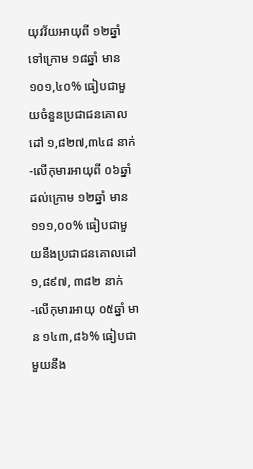យុវវ័យអាយុពី ១២ឆ្នាំ ទៅក្រោម ១៨ឆ្នាំ មាន ១០១,៤០% ធៀបជាមួយចំនួនប្រជាជនគោលដៅ ១,៨២៧,៣៤៨ នាក់
-លើកុមារអាយុពី ០៦ឆ្នាំ ដល់ក្រោម ១២ឆ្នាំ មាន ១១១,០០% ធៀបជាមួយនឹងប្រជាជនគោលដៅ ១,៨៩៧, ៣៨២ នាក់
-លើកុមារអាយុ ០៥ឆ្នាំ មាន ១៤៣,៨៦% ធៀបជាមួយនឹង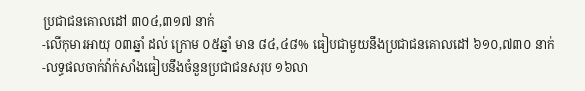ប្រជាជនគោលដៅ ៣០៤,៣១៧ នាក់
-លើកុមារអាយុ ០៣ឆ្នាំ ដល់ ក្រោម ០៥ឆ្នាំ មាន ៨៤,៤៨% ធៀបជាមួយនឹងប្រជាជនគោលដៅ ៦១០,៧៣០ នាក់
-លទ្ធផលចាក់វ៉ាក់សាំងធៀបនឹងចំនួនប្រជាជនសរុប ១៦លា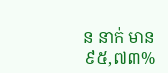ន នាក់ មាន ៩៥,៧៣%